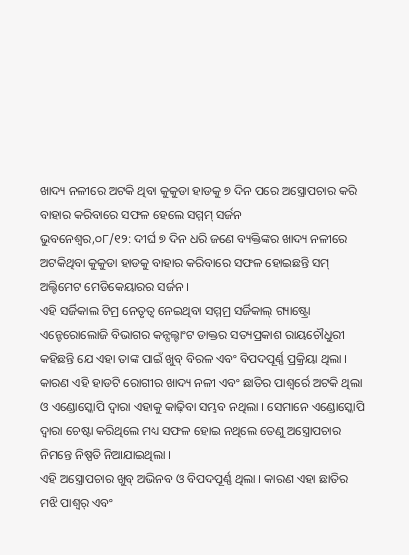ଖାଦ୍ୟ ନଳୀରେ ଅଟକି ଥିବା କୁକୁଡା ହାଡକୁ ୭ ଦିନ ପରେ ଅସ୍ତ୍ରୋପଚାର କରି ବାହାର କରିବାରେ ସଫଳ ହେଲେ ସମ୍ମମ୍ ସର୍ଜନ
ଭୁବନେଶ୍ୱର,୦୮/୧୨: ଦୀର୍ଘ ୭ ଦିନ ଧରି ଜଣେ ବ୍ୟକ୍ତିଙ୍କର ଖାଦ୍ୟ ନଳୀରେ ଅଟକିଥିବା କୁକୁଡା ହାଡକୁ ବାହାର କରିବାରେ ସଫଳ ହୋଇଛନ୍ତି ସମ୍ ଅଲ୍ଟିମେଟ ମେଡିକେୟାରର ସର୍ଜନ ।
ଏହି ସର୍ଜିକାଲ ଟିମ୍ର ନେତୃତ୍ୱ ନେଇଥିବା ସମ୍ମମ୍ର ସର୍ଜିକାଲ୍ ଗ୍ୟାଷ୍ଟ୍ରୋ ଏନ୍ଟେରୋଲୋଜି ବିଭାଗର କନ୍ସଲ୍ଟାଂଟ ଡାକ୍ତର ସତ୍ୟପ୍ରକାଶ ରାୟଚୌଧୁରୀ କହିଛନ୍ତି ଯେ ଏହା ତାଙ୍କ ପାଇଁ ଖୁବ୍ ବିରଳ ଏବଂ ବିପଦପୂର୍ଣ୍ଣ ପ୍ରକ୍ରିୟା ଥିଲା । କାରଣ ଏହି ହାଡଟି ରୋଗୀର ଖାଦ୍ୟ ନଳୀ ଏବଂ ଛାତିର ପାଶ୍ୱର୍ରେ ଅଟକି ଥିଲା ଓ ଏଣ୍ଡୋସ୍କୋପି ଦ୍ୱାରା ଏହାକୁ କାଢ଼ିବା ସମ୍ଭବ ନଥିଲା । ସେମାନେ ଏଣ୍ଡୋସ୍କୋପି ଦ୍ୱାରା ଚେଷ୍ଟା କରିଥିଲେ ମଧ୍ୟ ସଫଳ ହୋଇ ନଥିଲେ ତେଣୁ ଅସ୍ତ୍ରୋପଚାର ନିମନ୍ତେ ନିଷ୍ପତି ନିଆଯାଇଥିଲା ।
ଏହି ଅସ୍ତ୍ରୋପଚାର ଖୁବ୍ ଅଭିନବ ଓ ବିପଦପୂର୍ଣ୍ଣ ଥିଲା । କାରଣ ଏହା ଛାତିର ମଝି ପାଶ୍ୱର୍ ଏବଂ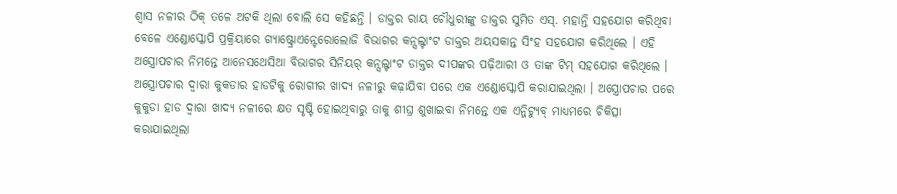ଶ୍ୱାସ ନଳୀର ଠିକ୍ ତଳେ ଅଟକି ଥିଲା ବୋଲି ସେ କହିଛନ୍ତି । ଡାକ୍ତର ରାୟ ଚୌଧୁରୀଙ୍କୁ ଡାକ୍ତର ସୁମିତ ଏସ୍. ମହାନ୍ତି ସହଯୋଗ କରିଥିବା ବେଳେ ଏଣ୍ଡୋସ୍କୋପି ପ୍ରକ୍ରିୟାରେ ଗ୍ୟାଷ୍ଟ୍ରୋଏନ୍ଟେରୋଲୋଜି ବିଭାଗର କନ୍ସଲ୍ଟାଂଟ ଡାକ୍ତର ଅୟସକାନ୍ତ ସିଂହ ସହଯୋଗ କରିଥିଲେ । ଏହି ଅସ୍ତ୍ରୋପଚାର ନିମନ୍ତେ ଆନେସଥେସିଆ ବିଭାଗର ସିନିୟର୍ କନ୍ସଲ୍ଟାଂଟ ଡାକ୍ତର ଦୀପଙ୍କର ପଢ଼ିଆରୀ ଓ ତାଙ୍କ ଟିମ୍ ସହଯୋଗ କରିଥିଲେ ।
ଅସ୍ତ୍ରୋପଚାର ଦ୍ୱାରା କୁକଡାର ହାଡଟିକୁ ରୋଗୀର ଖାଦ୍ୟ ନଳୀରୁ କଢ଼ାଯିବା ପରେ ଏକ ଏଣ୍ଡୋସ୍କୋପି କରାଯାଇଥିଲା । ଅସ୍ତ୍ରୋପଚାର ପରେ କୁକୁଡା ହାଡ ଦ୍ୱାରା ଖାଦ୍ୟ ନଳୀରେ କ୍ଷତ ସୃଷ୍ଟି ହୋଇଥିବାରୁ ତାକୁ ଶୀଘ୍ର ଶୁଖାଇବା ନିମନ୍ତେ ଏକ ଏନ୍ଜିଟ୍ୟୁବ୍ ମାଧ୍ୟମରେ ଚିକିତ୍ସା କରାଯାଇଥିଲା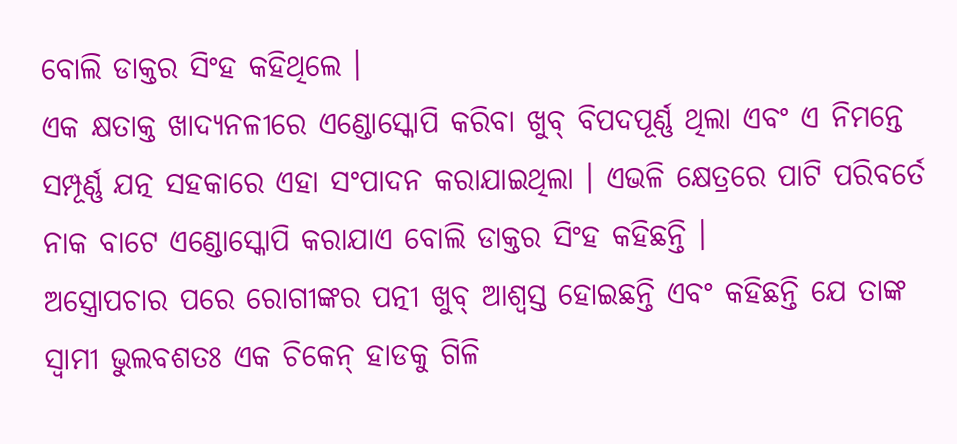ବୋଲି ଡାକ୍ତର ସିଂହ କହିଥିଲେ ।
ଏକ କ୍ଷତାକ୍ତ ଖାଦ୍ୟନଳୀରେ ଏଣ୍ଡୋସ୍କୋପି କରିବା ଖୁବ୍ ବିପଦପୂର୍ଣ୍ଣ ଥିଲା ଏବଂ ଏ ନିମନ୍ତେ ସମ୍ପୂର୍ଣ୍ଣ ଯତ୍ନ ସହକାରେ ଏହା ସଂପାଦନ କରାଯାଇଥିଲା । ଏଭଳି କ୍ଷେତ୍ରରେ ପାଟି ପରିବର୍ତେ ନାକ ବାଟେ ଏଣ୍ଡୋସ୍କୋପି କରାଯାଏ ବୋଲି ଡାକ୍ତର ସିଂହ କହିଛନ୍ତି ।
ଅସ୍ତ୍ରୋପଚାର ପରେ ରୋଗୀଙ୍କର ପତ୍ନୀ ଖୁବ୍ ଆଶ୍ୱସ୍ତ ହୋଇଛନ୍ତି ଏବଂ କହିଛନ୍ତି ଯେ ତାଙ୍କ ସ୍ୱାମୀ ଭୁଲବଶତଃ ଏକ ଚିକେନ୍ ହାଡକୁ ଗିଳି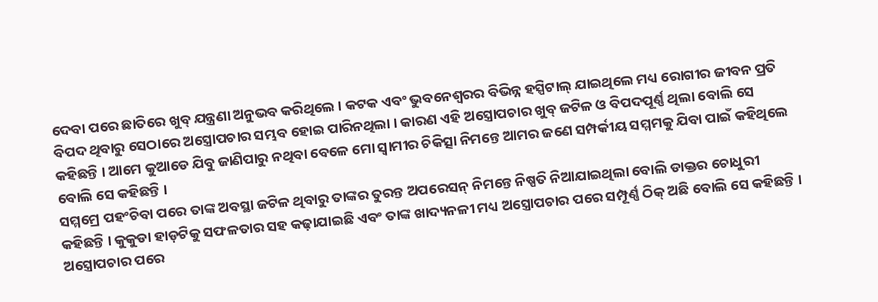ଦେବା ପରେ ଛାତିରେ ଖୁବ୍ ଯନ୍ତ୍ରଣା ଅନୁଭବ କରିଥିଲେ । କଟକ ଏବଂ ଭୁବନେଶ୍ୱରର ବିଭିନ୍ନ ହସ୍ପିଟାଲ୍ ଯାଇଥିଲେ ମଧ୍ୟ ରୋଗୀର ଜୀବନ ପ୍ରତି ବିପଦ ଥିବାରୁ ସେଠାରେ ଅସ୍ତ୍ରୋପଚାର ସମ୍ଭବ ହୋଇ ପାରିନଥିଲା । କାରଣ ଏହି ଅସ୍ତ୍ରୋପଚାର ଖୁବ୍ ଜଟିଳ ଓ ବିପଦପୂର୍ଣ୍ଣ ଥିଲା ବୋଲି ସେ କହିଛନ୍ତି । ଆମେ କୁଆଡେ ଯିବୁ ଜାଣିପାରୁ ନଥିବା ବେଳେ ମୋ ସ୍ୱାମୀର ଚିକିତ୍ସା ନିମନ୍ତେ ଆମର ଜଣେ ସମ୍ପର୍କୀୟ ସମ୍ମମକୁ ଯିବା ପାଇଁ କହିଥିଲେ ବୋଲି ସେ କହିଛନ୍ତି ।
ସମ୍ମମ୍ରେ ପହଂଚିବା ପରେ ତାଙ୍କ ଅବସ୍ଥା ଜଟିଳ ଥିବାରୁ ତାଙ୍କର ତୁରନ୍ତ ଅପରେସନ୍ ନିମନ୍ତେ ନିଷ୍ପତି ନିଆଯାଇଥିଲା ବୋଲି ଡାକ୍ତର ଚୋଧୁରୀ କହିଛନ୍ତି । କୁକୁଡା ହାଡ଼ଟିକୁ ସଫଳତାର ସହ କଢ଼ାଯାଇଛି ଏବଂ ତାଙ୍କ ଖାଦ୍ୟନଳୀ ମଧ୍ୟ ଅସ୍ତ୍ରୋପଚାର ପରେ ସମ୍ପୂର୍ଣ୍ଣ ଠିକ୍ ଅଛି ବୋଲି ସେ କହିଛନ୍ତି । ଅସ୍ତ୍ରୋପଚାର ପରେ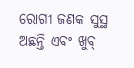ରୋଗୀ ଜଣକ ସୁସ୍ଥ ଅଛନ୍ତି ଏବଂ ଖୁବ୍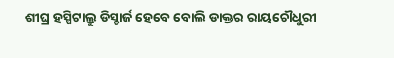ଶୀଘ୍ର ହସ୍ପିଟାଲ୍ରୁ ଡିସ୍ଚାର୍ଜ ହେବେ ବୋଲି ଡାକ୍ତର ରାୟଚୌଧୁରୀ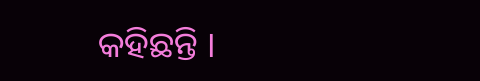କହିଛନ୍ତି ।